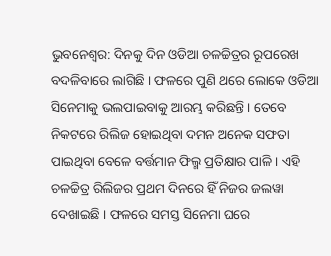ଭୁବନେଶ୍ୱର: ଦିନକୁ ଦିନ ଓଡିଆ ଚଳଚ୍ଚିତ୍ରର ରୂପରେଖ ବଦଳିବାରେ ଲାଗିଛି । ଫଳରେ ପୁଣି ଥରେ ଲୋକେ ଓଡିଆ ସିନେମାକୁ ଭଲପାଇବାକୁ ଆରମ୍ଭ କରିଛନ୍ତି । ତେବେ ନିକଟରେ ରିଲିଜ ହୋଇଥିବା ଦମନ ଅନେକ ସଫତା ପାଇଥିବା ବେଳେ ବର୍ତ୍ତମାନ ଫିଲ୍ମ ପ୍ରତିକ୍ଷାର ପାଳି । ଏହି ଚଳଚ୍ଚିତ୍ର ରିଲିଜର ପ୍ରଥମ ଦିନରେ ହିଁ ନିଜର ଜଲୱା ଦେଖାଇଛି । ଫଳରେ ସମସ୍ତ ସିନେମା ଘରେ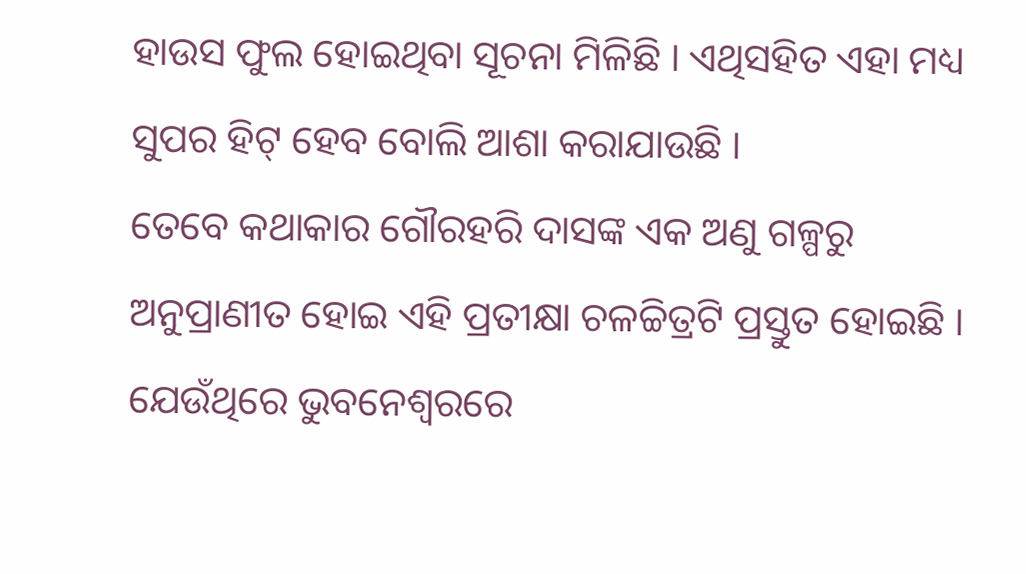ହାଉସ ଫୁଲ ହୋଇଥିବା ସୂଚନା ମିଳିଛି । ଏଥିସହିତ ଏହା ମଧ୍ୟ ସୁପର ହିଟ୍ ହେବ ବୋଲି ଆଶା କରାଯାଉଛି ।
ତେବେ କଥାକାର ଗୌରହରି ଦାସଙ୍କ ଏକ ଅଣୁ ଗଳ୍ପରୁ ଅନୁପ୍ରାଣୀତ ହୋଇ ଏହି ପ୍ରତୀକ୍ଷା ଚଳଚ୍ଚିତ୍ରଟି ପ୍ରସ୍ତୁତ ହୋଇଛି । ଯେଉଁଥିରେ ଭୁବନେଶ୍ୱରରେ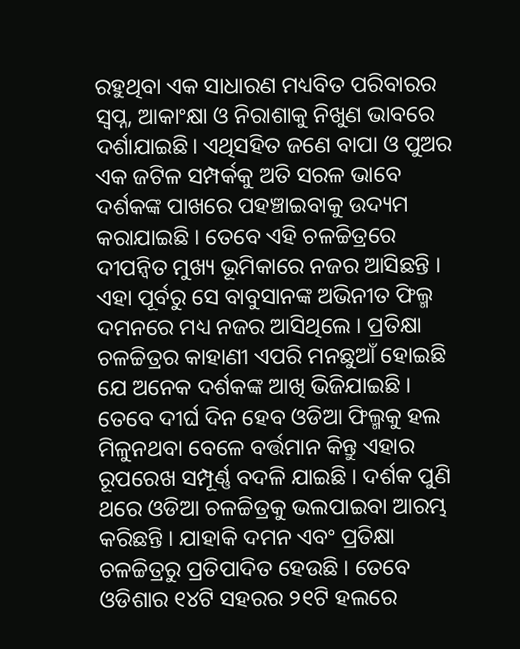ରହୁଥିବା ଏକ ସାଧାରଣ ମଧ୍ୟବିତ ପରିବାରର ସ୍ୱପ୍ନ, ଆକାଂକ୍ଷା ଓ ନିରାଶାକୁ ନିଖୁଣ ଭାବରେ ଦର୍ଶାଯାଇଛି। ଏଥିସହିତ ଜଣେ ବାପା ଓ ପୁଅର ଏକ ଜଟିଳ ସମ୍ପର୍କକୁ ଅତି ସରଳ ଭାବେ ଦର୍ଶକଙ୍କ ପାଖରେ ପହଞ୍ଚାଇବାକୁ ଉଦ୍ୟମ କରାଯାଇଛି । ତେବେ ଏହି ଚଳଚ୍ଚିତ୍ରରେ ଦୀପନ୍ୱିତ ମୁଖ୍ୟ ଭୂମିକାରେ ନଜର ଆସିଛନ୍ତି । ଏହା ପୂର୍ବରୁ ସେ ବାବୁସାନଙ୍କ ଅଭିନୀତ ଫିଲ୍ମ ଦମନରେ ମଧ୍ୟ ନଜର ଆସିଥିଲେ । ପ୍ରତିକ୍ଷା ଚଳଚ୍ଚିତ୍ରର କାହାଣୀ ଏପରି ମନଛୁଆଁ ହୋଇଛି ଯେ ଅନେକ ଦର୍ଶକଙ୍କ ଆଖି ଭିଜିଯାଇଛି ।
ତେବେ ଦୀର୍ଘ ଦିନ ହେବ ଓଡିଆ ଫିଲ୍ମକୁ ହଲ ମିଳୁନଥବା ବେଳେ ବର୍ତ୍ତମାନ କିନ୍ତୁ ଏହାର ରୂପରେଖ ସମ୍ପୂର୍ଣ୍ଣ ବଦଳି ଯାଇଛି । ଦର୍ଶକ ପୁଣି ଥରେ ଓଡିଆ ଚଳଚ୍ଚିତ୍ରକୁ ଭଲପାଇବା ଆରମ୍ଭ କରିଛନ୍ତି । ଯାହାକି ଦମନ ଏବଂ ପ୍ରତିକ୍ଷା ଚଳଚ୍ଚିତ୍ରରୁ ପ୍ରତିପାଦିତ ହେଉଛି । ତେବେ ଓଡିଶାର ୧୪ଟି ସହରର ୨୧ଟି ହଲରେ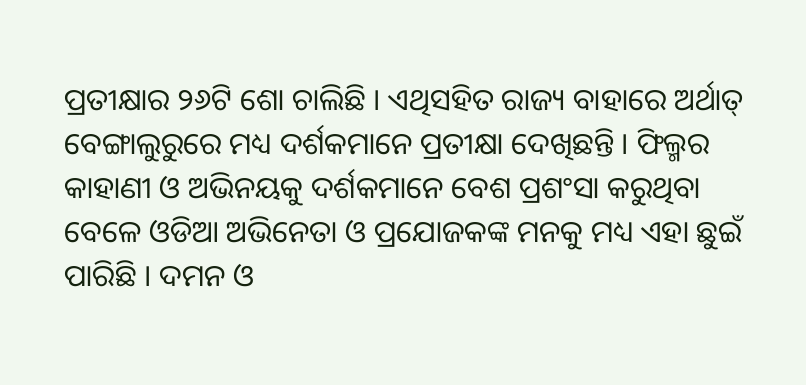ପ୍ରତୀକ୍ଷାର ୨୬ଟି ଶୋ ଚାଲିଛି । ଏଥିସହିତ ରାଜ୍ୟ ବାହାରେ ଅର୍ଥାତ୍ ବେଙ୍ଗାଲୁରୁରେ ମଧ୍ୟ ଦର୍ଶକମାନେ ପ୍ରତୀକ୍ଷା ଦେଖିଛନ୍ତି । ଫିଲ୍ମର କାହାଣୀ ଓ ଅଭିନୟକୁ ଦର୍ଶକମାନେ ବେଶ ପ୍ରଶଂସା କରୁଥିବା ବେଳେ ଓଡିଆ ଅଭିନେତା ଓ ପ୍ରଯୋଜକଙ୍କ ମନକୁ ମଧ୍ୟ ଏହା ଛୁଇଁ ପାରିଛି । ଦମନ ଓ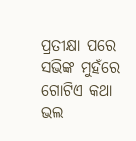ପ୍ରତୀକ୍ଷା ପରେ ସଭିଙ୍କ ମୁହଁରେ ଗୋଟିଏ କଥା ଭଲ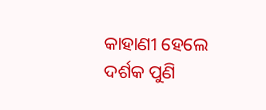କାହାଣୀ ହେଲେ ଦର୍ଶକ ପୁଣି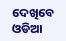ଦେଖିବେ ଓଡିଆ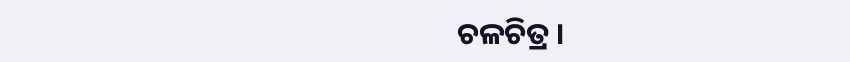ଚଳଚିତ୍ର ।